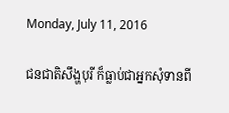Monday, July 11, 2016

ជនជាតិសឹង្ហបុរី ក៏ធ្លាប់ជាអ្នកសុំទានពី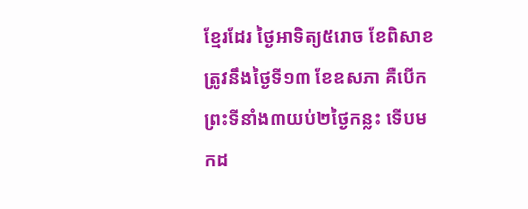ខ្មែរដែរ ថ្ងៃអាទិត្យ៥រោច ខែពិសាខ ត្រូវនឹងថ្ងៃទី១៣ ខែឧសភា គឺបើកព្រះទីនាំង៣យប់២ថ្ងៃកន្លះ ទើបមកដ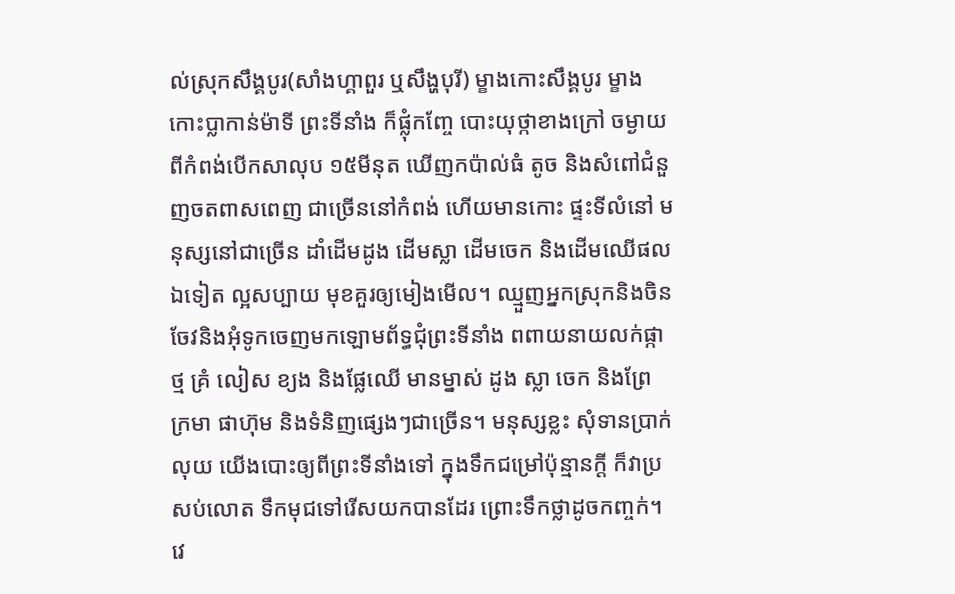ល់ស្រុកសឹង្គបូរ(សាំងហ្គាពួរ ឬសឹង្ហបុរី) ម្ខាងកោះសឹង្គបូរ ម្ខាងកោះប្លាកាន់ម៉ាទី ព្រះទីនាំង ក៏ផ្លុំកញ្ចែ បោះយុថ្កាខាងក្រៅ ចម្ងាយពីកំពង់បើកសាលុប ១៥មីនុត ឃើញកប៉ាល់ធំ តូច និងសំពៅជំនួញចតពាសពេញ ជាច្រើននៅកំពង់ ហើយមានកោះ ផ្ទះទីលំនៅ មនុស្សនៅជាច្រើន ដាំដើមដូង ដើមស្លា ដើមចេក និងដើមឈើផលឯទៀត ល្អសប្បាយ មុខគួរឲ្យមៀងមើល។ ឈ្មួញអ្នកស្រុកនិងចិន ចែវនិងអុំទូកចេញមកឡោមព័ទ្ធជុំព្រះទីនាំង ពពាយនាយលក់ផ្កាថ្ម គ្រំ លៀស ខ្យង និងផ្លែឈើ មានម្នាស់ ដូង ស្លា ចេក និងព្រែ ក្រមា ផាហ៊ុម និងទំនិញផ្សេងៗជាច្រើន។ មនុស្សខ្លះ សុំទានប្រាក់ លុយ យើងបោះឲ្យពីព្រះទីនាំងទៅ ក្នុងទឹកជម្រៅប៉ុន្មានក្តី ក៏វាប្រសប់លោត ទឹកមុជទៅរើសយកបានដែរ ព្រោះទឹកថ្លាដូចកញ្ចក់។ វេ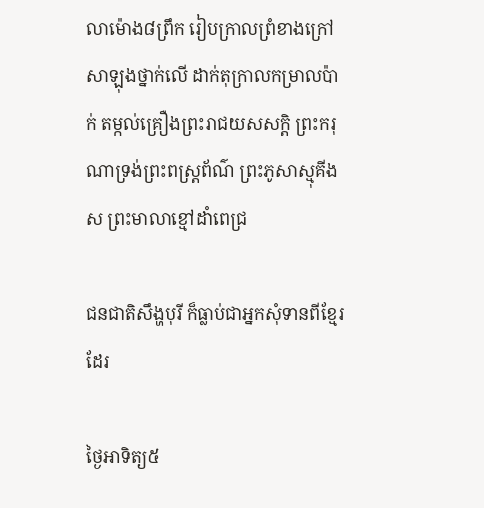លាម៉ោង៨ព្រឹក រៀបក្រាលព្រំខាងក្រៅសាឡុងថ្នាក់លើ ដាក់តុក្រាលកម្រាលប៉ាក់ តម្កល់គ្រឿងព្រះរាជយសសក្តិ ព្រះករុណាទ្រង់ព្រះពស្រ្តព័ណ៌ ព្រះភូសាស្មុគីងស ព្រះមាលាខ្មៅដាំពេជ្រ

ជនជាតិសឹង្ហបុរី ក៏ធ្លាប់ជាអ្នកសុំទានពីខ្មែរដែរ

ថ្ងៃអាទិត្យ៥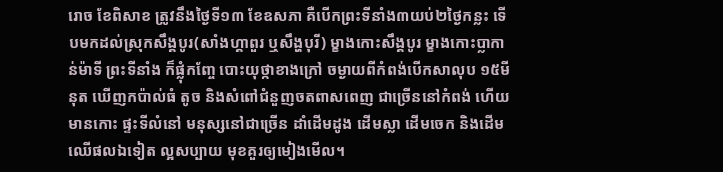រោច ខែពិសាខ ត្រូវនឹងថ្ងៃទី១៣ ខែឧសភា គឺបើកព្រះទីនាំង៣យប់២ថ្ងៃកន្លះ ទើបមកដល់ស្រុកសឹង្គបូរ(សាំងហ្គាពួរ ឬសឹង្ហបុរី) ម្ខាងកោះសឹង្គបូរ ម្ខាងកោះប្លាកាន់ម៉ាទី ព្រះទីនាំង ក៏ផ្លុំកញ្ចែ បោះយុថ្កាខាងក្រៅ ចម្ងាយពីកំពង់បើកសាលុប ១៥មីនុត ឃើញកប៉ាល់ធំ តូច និងសំពៅជំនួញចតពាសពេញ ជាច្រើននៅកំពង់ ហើយមានកោះ ផ្ទះទីលំនៅ មនុស្សនៅជាច្រើន ដាំដើមដូង ដើមស្លា ដើមចេក និងដើមឈើផលឯទៀត ល្អសប្បាយ មុខគួរឲ្យមៀងមើល។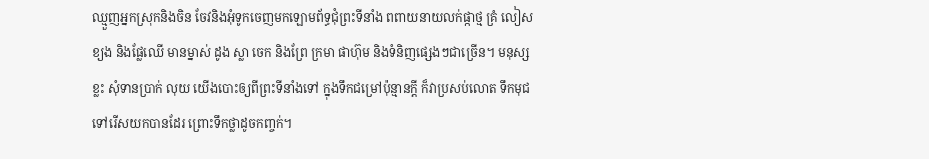ឈ្មួញអ្នកស្រុកនិងចិន ចែវនិងអុំទូកចេញមកឡោមព័ទ្ធជុំព្រះទីនាំង ពពាយនាយលក់ផ្កាថ្ម គ្រំ លៀស ខ្យង និងផ្លែឈើ មានម្នាស់ ដូង ស្លា ចេក និងព្រែ ក្រមា ផាហ៊ុម និងទំនិញផ្សេងៗជាច្រើន។ មនុស្សខ្លះ សុំទានប្រាក់ លុយ យើងបោះឲ្យពីព្រះទីនាំងទៅ ក្នុងទឹកជម្រៅប៉ុន្មានក្តី ក៏វាប្រសប់លោត ទឹកមុជទៅរើសយកបានដែរ ព្រោះទឹកថ្លាដូចកញ្ចក់។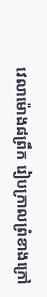វេលាម៉ោង៨ព្រឹក រៀបក្រាលព្រំខាងក្រៅ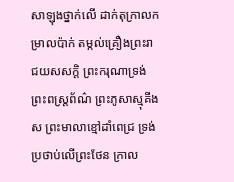សាឡុងថ្នាក់លើ ដាក់តុក្រាលកម្រាលប៉ាក់ តម្កល់គ្រឿងព្រះរាជយសសក្តិ ព្រះករុណាទ្រង់ព្រះពស្រ្តព័ណ៌ ព្រះភូសាស្មុគីងស ព្រះមាលាខ្មៅដាំពេជ្រ ទ្រង់ប្រថាប់លើព្រះថែន ក្រាល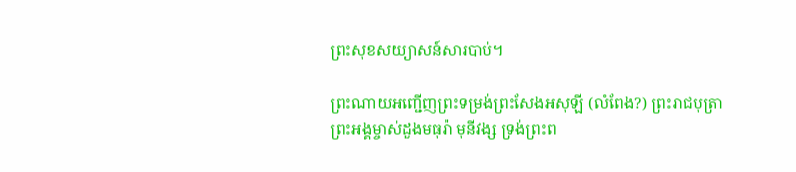ព្រះសុខសយ្យាសន៍សារបាប់។

ព្រះណាយអញ្ជើញព្រះទម្រង់ព្រះសែងអសុឡី (លំពែង?) ព្រះរាជបុត្រាព្រះអង្គម្ចាស់ដួងមធុរ៉ា មុនីវង្ស ទ្រង់ព្រះព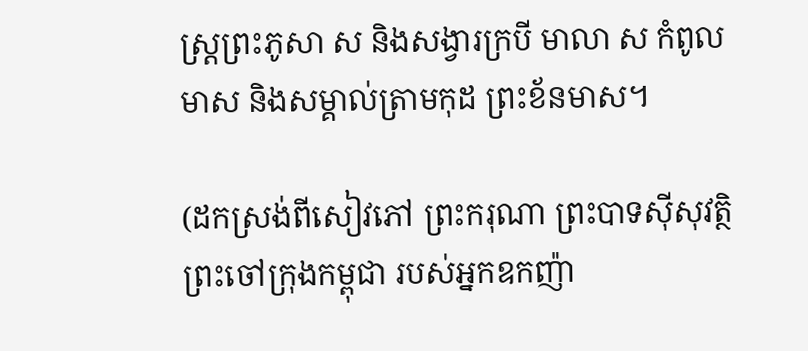ស្រ្តព្រះភូសា ស និងសង្វារក្របី មាលា ស កំពូលមាស និងសម្គាល់ត្រាមកុដ ព្រះខ័នមាស។

(ដកស្រង់ពីសៀវភៅ ព្រះករុណា ព្រះបាទស៊ីសុវត្ថិ ព្រះចៅក្រុងកម្ពុជា របស់អ្នកឧកញ៉ា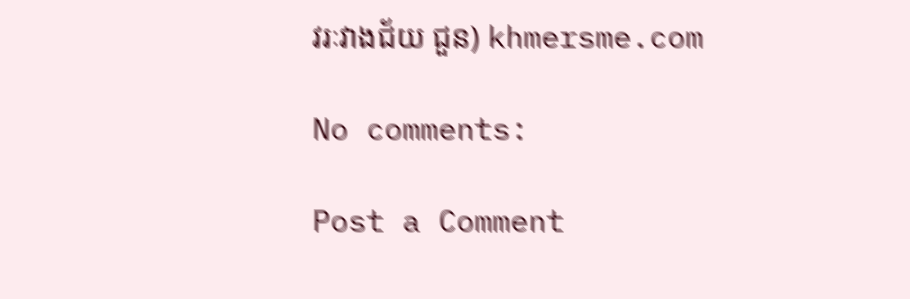វរៈវាងជ័យ ជួន) khmersme.com

No comments:

Post a Comment